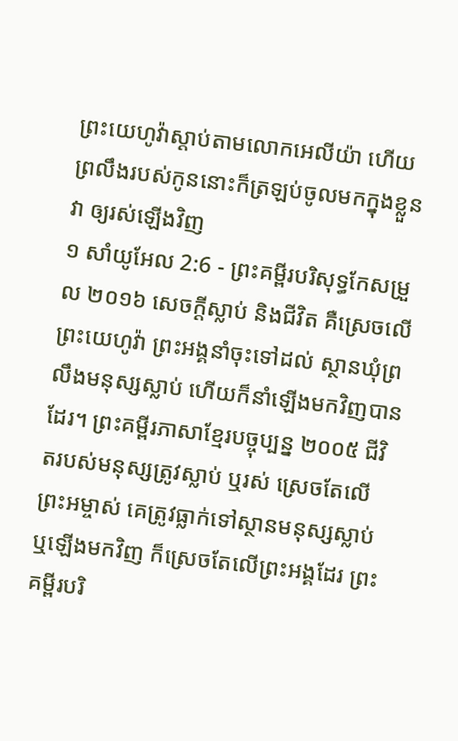ព្រះយេហូវ៉ាស្តាប់តាមលោកអេលីយ៉ា ហើយព្រលឹងរបស់កូននោះក៏ត្រឡប់ចូលមកក្នុងខ្លួនវា ឲ្យរស់ឡើងវិញ
១ សាំយូអែល 2:6 - ព្រះគម្ពីរបរិសុទ្ធកែសម្រួល ២០១៦ សេចក្ដីស្លាប់ និងជីវិត គឺស្រេចលើព្រះយេហូវ៉ា ព្រះអង្គនាំចុះទៅដល់ ស្ថានឃុំព្រលឹងមនុស្សស្លាប់ ហើយក៏នាំឡើងមកវិញបានដែរ។ ព្រះគម្ពីរភាសាខ្មែរបច្ចុប្បន្ន ២០០៥ ជីវិតរបស់មនុស្សត្រូវស្លាប់ ឬរស់ ស្រេចតែលើព្រះអម្ចាស់ គេត្រូវធ្លាក់ទៅស្ថានមនុស្សស្លាប់ ឬឡើងមកវិញ ក៏ស្រេចតែលើព្រះអង្គដែរ ព្រះគម្ពីរបរិ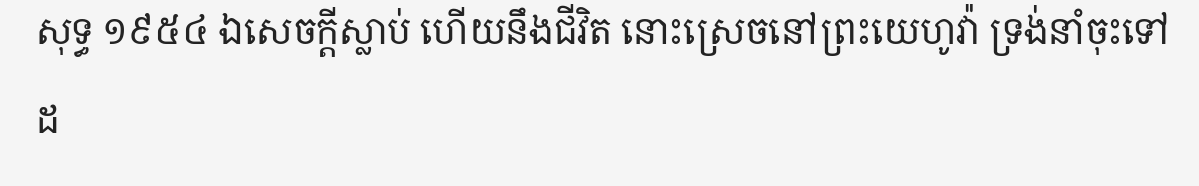សុទ្ធ ១៩៥៤ ឯសេចក្ដីស្លាប់ ហើយនឹងជីវិត នោះស្រេចនៅព្រះយេហូវ៉ា ទ្រង់នាំចុះទៅដ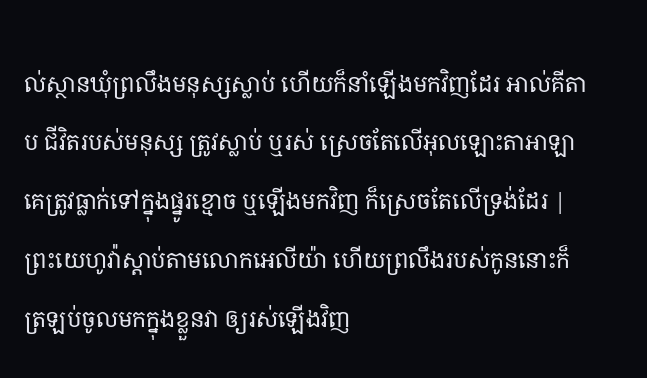ល់ស្ថានឃុំព្រលឹងមនុស្សស្លាប់ ហើយក៏នាំឡើងមកវិញដែរ អាល់គីតាប ជីវិតរបស់មនុស្ស ត្រូវស្លាប់ ឬរស់ ស្រេចតែលើអុលឡោះតាអាឡា គេត្រូវធ្លាក់ទៅក្នុងផ្នូរខ្មោច ឬឡើងមកវិញ ក៏ស្រេចតែលើទ្រង់ដែរ |
ព្រះយេហូវ៉ាស្តាប់តាមលោកអេលីយ៉ា ហើយព្រលឹងរបស់កូននោះក៏ត្រឡប់ចូលមកក្នុងខ្លួនវា ឲ្យរស់ឡើងវិញ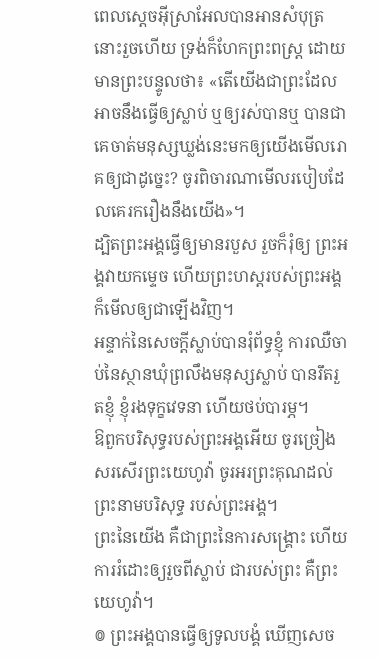ពេលស្តេចអ៊ីស្រាអែលបានអានសំបុត្រនោះរួចហើយ ទ្រង់ក៏ហែកព្រះពស្ត្រ ដោយមានព្រះបន្ទូលថា៖ «តើយើងជាព្រះដែលអាចនឹងធ្វើឲ្យស្លាប់ ឬឲ្យរស់បានឬ បានជាគេចាត់មនុស្សឃ្លង់នេះមកឲ្យយើងមើលរោគឲ្យជាដូច្នេះ? ចូរពិចារណាមើលរបៀបដែលគេរករឿងនឹងយើង»។
ដ្បិតព្រះអង្គធ្វើឲ្យមានរបួស រួចក៏រុំឲ្យ ព្រះអង្គវាយកម្ទេច ហើយព្រះហស្តរបស់ព្រះអង្គ ក៏មើលឲ្យជាឡើងវិញ។
អន្ទាក់នៃសេចក្ដីស្លាប់បានរុំព័ទ្ធខ្ញុំ ការឈឺចាប់នៃស្ថានឃុំព្រលឹងមនុស្សស្លាប់ បានរឹតរួតខ្ញុំ ខ្ញុំរងទុក្ខវេទនា ហើយថប់បារម្ភ។
ឱពួកបរិសុទ្ធរបស់ព្រះអង្គអើយ ចូរច្រៀងសរសើរព្រះយេហូវ៉ា ចូរអរព្រះគុណដល់ព្រះនាមបរិសុទ្ធ របស់ព្រះអង្គ។
ព្រះនៃយើង គឺជាព្រះនៃការសង្គ្រោះ ហើយការរំដោះឲ្យរួចពីស្លាប់ ជារបស់ព្រះ គឺព្រះយេហូវ៉ា។
៙ ព្រះអង្គបានធ្វើឲ្យទូលបង្គំ ឃើញសេច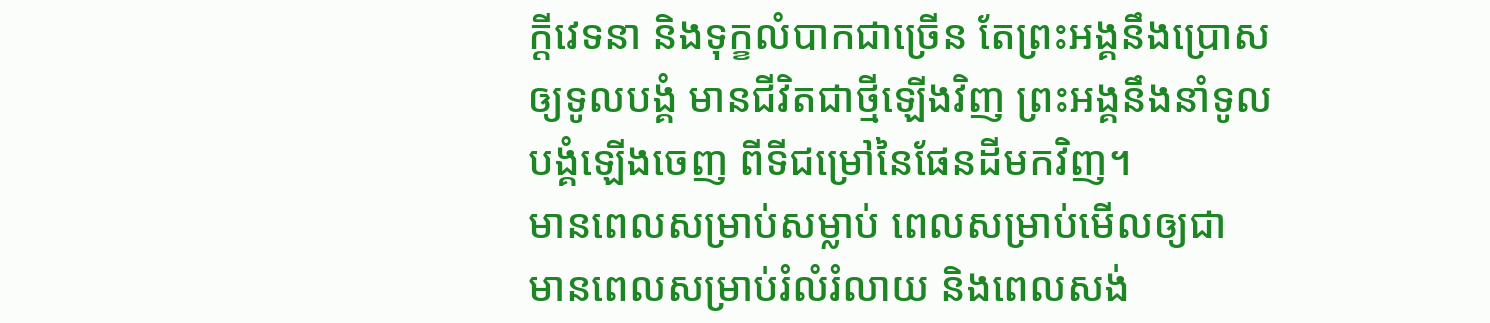ក្ដីវេទនា និងទុក្ខលំបាកជាច្រើន តែព្រះអង្គនឹងប្រោសឲ្យទូលបង្គំ មានជីវិតជាថ្មីឡើងវិញ ព្រះអង្គនឹងនាំទូលបង្គំឡើងចេញ ពីទីជម្រៅនៃផែនដីមកវិញ។
មានពេលសម្រាប់សម្លាប់ ពេលសម្រាប់មើលឲ្យជា មានពេលសម្រាប់រំលំរំលាយ និងពេលសង់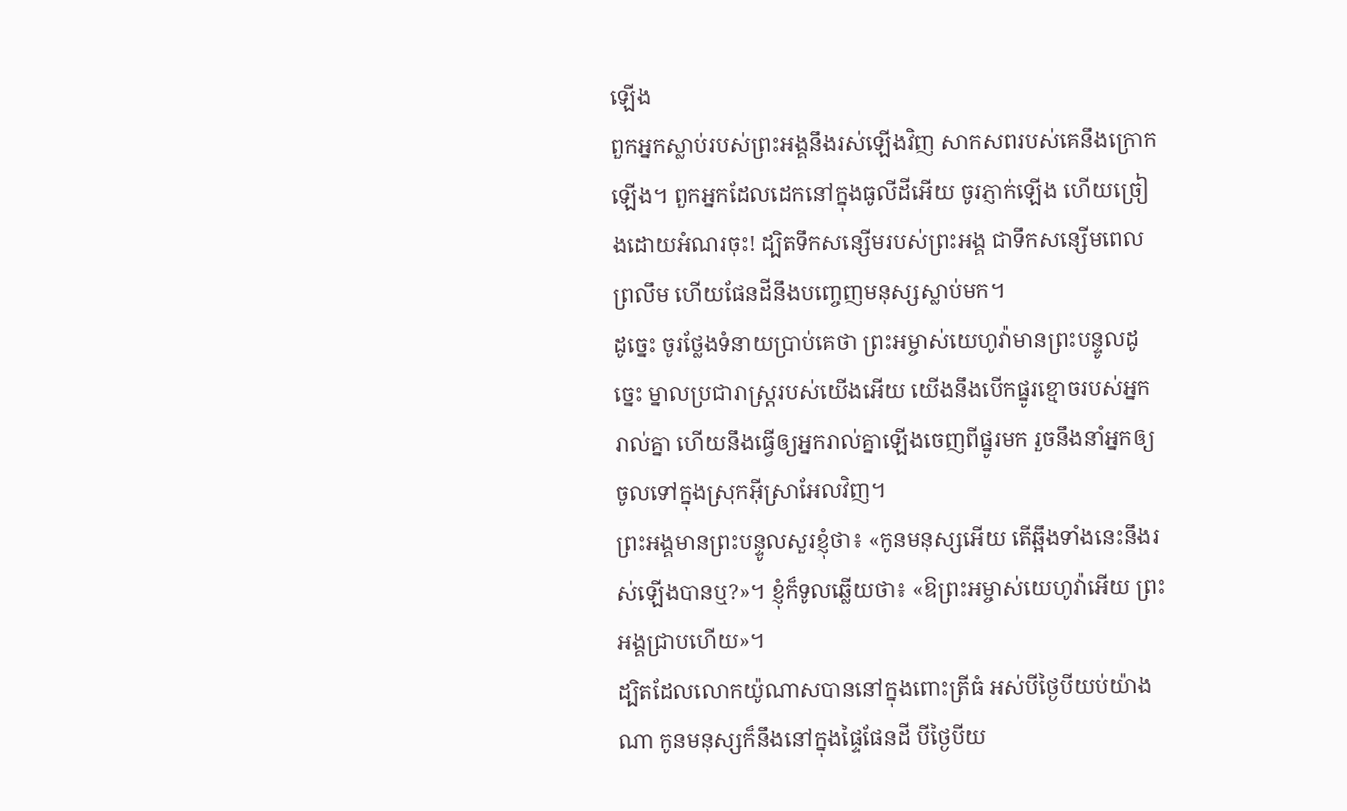ឡើង
ពួកអ្នកស្លាប់របស់ព្រះអង្គនឹងរស់ឡើងវិញ សាកសពរបស់គេនឹងក្រោកឡើង។ ពួកអ្នកដែលដេកនៅក្នុងធូលីដីអើយ ចូរភ្ញាក់ឡើង ហើយច្រៀងដោយអំណរចុះ! ដ្បិតទឹកសន្សើមរបស់ព្រះអង្គ ជាទឹកសន្សើមពេលព្រលឹម ហើយផែនដីនឹងបញ្ចេញមនុស្សស្លាប់មក។
ដូច្នេះ ចូរថ្លែងទំនាយប្រាប់គេថា ព្រះអម្ចាស់យេហូវ៉ាមានព្រះបន្ទូលដូច្នេះ ម្នាលប្រជារាស្ត្ររបស់យើងអើយ យើងនឹងបើកផ្នូរខ្មោចរបស់អ្នករាល់គ្នា ហើយនឹងធ្វើឲ្យអ្នករាល់គ្នាឡើងចេញពីផ្នូរមក រួចនឹងនាំអ្នកឲ្យចូលទៅក្នុងស្រុកអ៊ីស្រាអែលវិញ។
ព្រះអង្គមានព្រះបន្ទូលសួរខ្ញុំថា៖ «កូនមនុស្សអើយ តើឆ្អឹងទាំងនេះនឹងរស់ឡើងបានឬ?»។ ខ្ញុំក៏ទូលឆ្លើយថា៖ «ឱព្រះអម្ចាស់យេហូវ៉ាអើយ ព្រះអង្គជ្រាបហើយ»។
ដ្បិតដែលលោកយ៉ូណាសបាននៅក្នុងពោះត្រីធំ អស់បីថ្ងៃបីយប់យ៉ាងណា កូនមនុស្សក៏នឹងនៅក្នុងផ្ទៃផែនដី បីថ្ងៃបីយ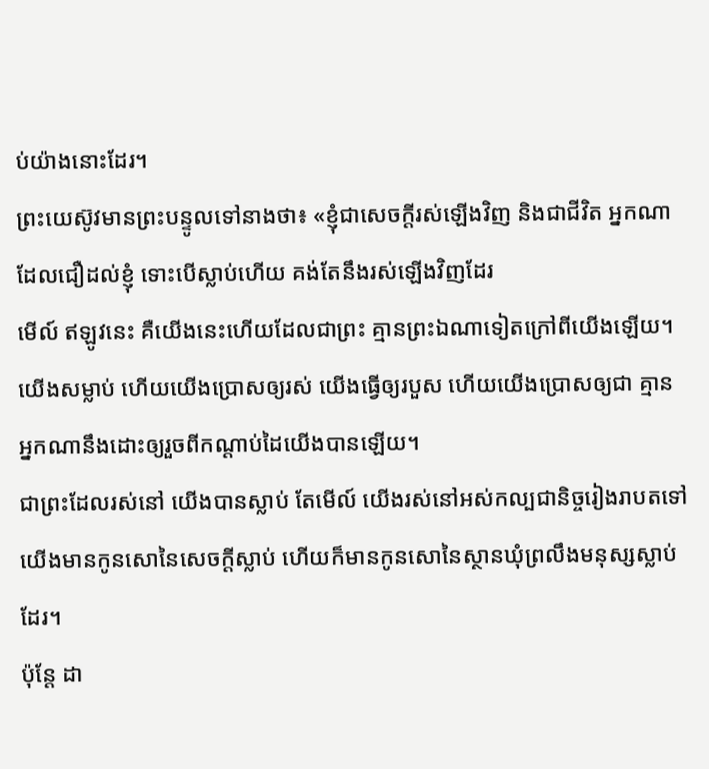ប់យ៉ាងនោះដែរ។
ព្រះយេស៊ូវមានព្រះបន្ទូលទៅនាងថា៖ «ខ្ញុំជាសេចក្តីរស់ឡើងវិញ និងជាជីវិត អ្នកណាដែលជឿដល់ខ្ញុំ ទោះបើស្លាប់ហើយ គង់តែនឹងរស់ឡើងវិញដែរ
មើល៍ ឥឡូវនេះ គឺយើងនេះហើយដែលជាព្រះ គ្មានព្រះឯណាទៀតក្រៅពីយើងឡើយ។ យើងសម្លាប់ ហើយយើងប្រោសឲ្យរស់ យើងធ្វើឲ្យរបួស ហើយយើងប្រោសឲ្យជា គ្មានអ្នកណានឹងដោះឲ្យរួចពីកណ្ដាប់ដៃយើងបានឡើយ។
ជាព្រះដែលរស់នៅ យើងបានស្លាប់ តែមើល៍ យើងរស់នៅអស់កល្បជានិច្ចរៀងរាបតទៅ យើងមានកូនសោនៃសេចក្ដីស្លាប់ ហើយក៏មានកូនសោនៃស្ថានឃុំព្រលឹងមនុស្សស្លាប់ដែរ។
ប៉ុន្តែ ដា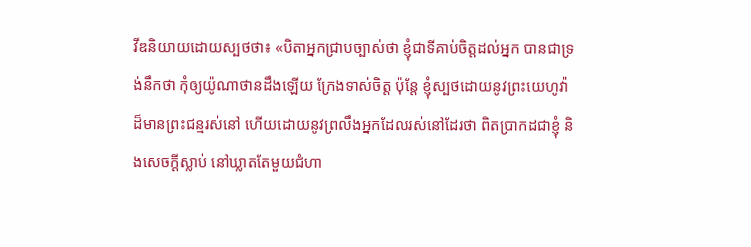វីឌនិយាយដោយស្បថថា៖ «បិតាអ្នកជ្រាបច្បាស់ថា ខ្ញុំជាទីគាប់ចិត្តដល់អ្នក បានជាទ្រង់នឹកថា កុំឲ្យយ៉ូណាថានដឹងឡើយ ក្រែងទាស់ចិត្ត ប៉ុន្តែ ខ្ញុំស្បថដោយនូវព្រះយេហូវ៉ាដ៏មានព្រះជន្មរស់នៅ ហើយដោយនូវព្រលឹងអ្នកដែលរស់នៅដែរថា ពិតប្រាកដជាខ្ញុំ និងសេចក្ដីស្លាប់ នៅឃ្លាតតែមួយជំហា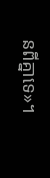នពីគ្នាទេ»។